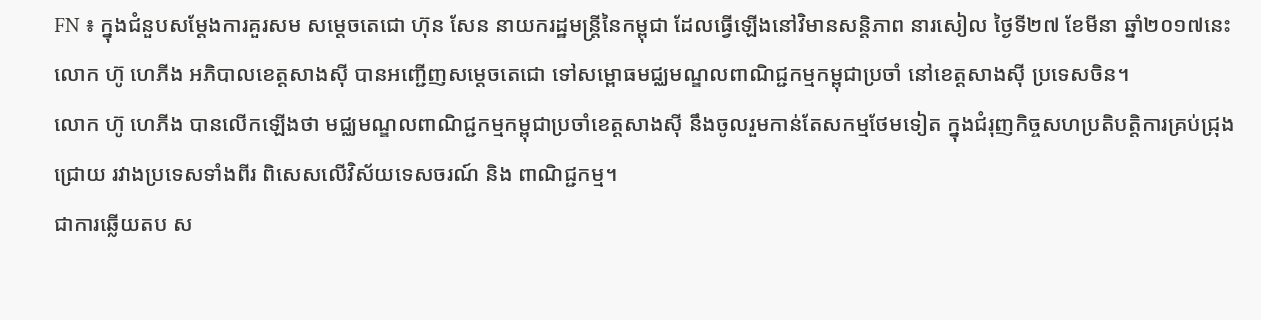FN ៖ ក្នុងជំនួបសម្តែងការគួរសម សម្តេចតេជោ ហ៊ុន សែន នាយករដ្ឋមន្រ្តីនៃកម្ពុជា ដែលធ្វើឡើងនៅវិមានសន្តិភាព នារសៀល ថ្ងៃទី២៧ ខែមីនា ឆ្នាំ២០១៧នេះ លោក ហ៊ូ ហេភីង អភិបាលខេត្តសាងស៊ី បានអញ្ជើញសម្តេចតេជោ ទៅសម្ពោធមជ្ឈមណ្ឌលពាណិជ្ជកម្មកម្ពុជាប្រចាំ នៅខេត្តសាងស៊ី ប្រទេសចិន។
លោក ហ៊ូ ហេភីង បានលើកឡើងថា មជ្ឈមណ្ឌលពាណិជ្ជកម្មកម្ពុជាប្រចាំខេត្តសាងស៊ី នឹងចូលរួមកាន់តែសកម្មថែមទៀត ក្នុងជំរុញកិច្ចសហប្រតិបត្តិការគ្រប់ជ្រុងជ្រោយ រវាងប្រទេសទាំងពីរ ពិសេសលើវិស័យទេសចរណ៍ និង ពាណិជ្ជកម្ម។
ជាការឆ្លើយតប ស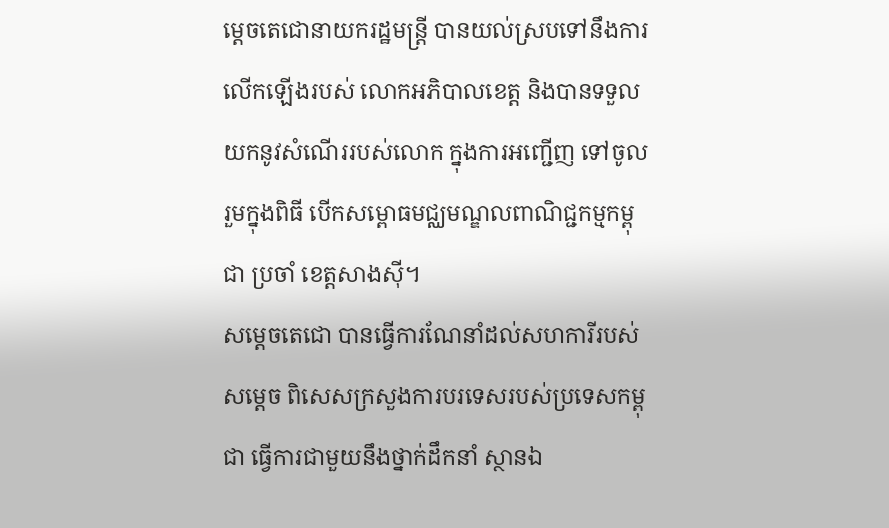ម្តេចតេជោនាយករដ្ឋមន្រ្តី បានយល់ស្របទៅនឹងការ លើកឡើងរបស់ លោកអភិបាលខេត្ត និងបានទទួលយកនូវសំណើររបស់លោក ក្នុងការអញ្ជើញ ទៅចូលរួមក្នុងពិធី បើកសម្ពោធមជ្ឈមណ្ឌលពាណិជ្ជកម្មកម្ពុជា ប្រចាំ ខេត្តសាងស៊ី។
សម្តេចតេជោ បានធ្វើការណែនាំដល់សហការីរបស់សម្តេច ពិសេសក្រសួងការបរទេសរបស់ប្រទេសកម្ពុជា ធ្វើការជាមួយនឹងថ្នាក់ដឹកនាំ ស្ថានឯ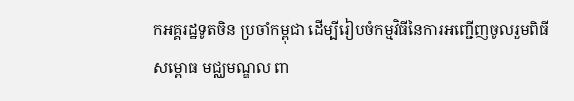កអគ្គរដ្ឋទូតចិន ប្រចាំកម្ពុជា ដើម្បីរៀបចំកម្មវិធីនៃការអញ្ជើញចូលរួមពិធីសម្ពោធ មជ្ឈមណ្ឌល ពា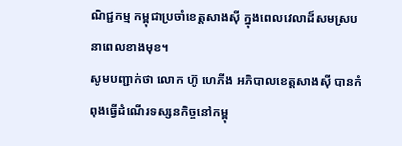ណិជ្ជកម្ម កម្ពុជាប្រចាំខេត្តសាងស៊ី ក្នុងពេលវេលាដ៏សមស្រប នាពេលខាងមុខ។
សូមបញ្ជាក់ថា លោក ហ៊ូ ហេភីង អភិបាលខេត្តសាងស៊ី បានកំពុងធ្វើដំណើរទស្សនកិច្ចនៅកម្ពុ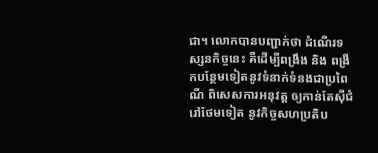ជា។ លោកបានបញ្ជាក់ថា ដំណើរទស្សនកិច្ចនេះ គឺដើម្បីពង្រឹង និង ពង្រីកបន្ថែមទៀតនូវទំនាក់ទំនងជាប្រពៃណី ពិសេសការអនុវត្ត ឲ្យកាន់តែស៊ីជំរៅថែមទៀត នូវកិច្ចសហប្រតិប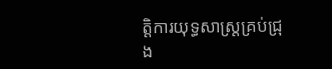ត្តិការយុទ្ធសាស្រ្តគ្រប់ជ្រុង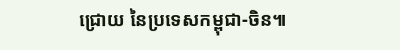ជ្រោយ នៃប្រទេសកម្ពុជា-ចិន៕